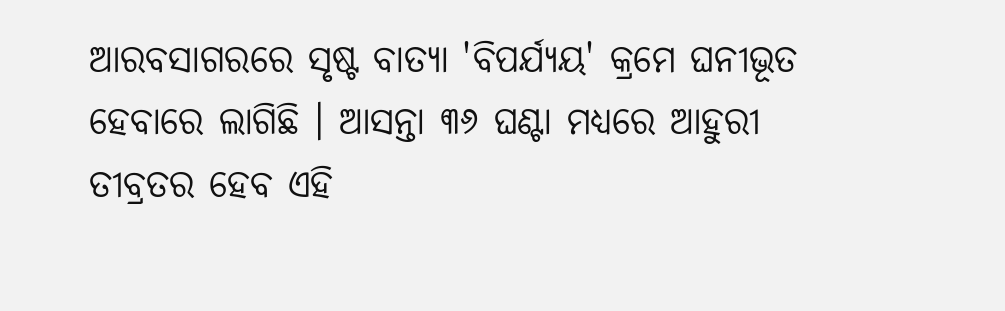ଆରବସାଗରରେ ସୃଷ୍ଟ ବାତ୍ୟା 'ବିପର୍ଯ୍ୟୟ' କ୍ରମେ ଘନୀଭୂତ ହେବାରେ ଲାଗିଛି । ଆସନ୍ତା ୩୬ ଘଣ୍ଟା ମଧ୍ୟରେ ଆହୁରୀ ତୀବ୍ରତର ହେବ ଏହି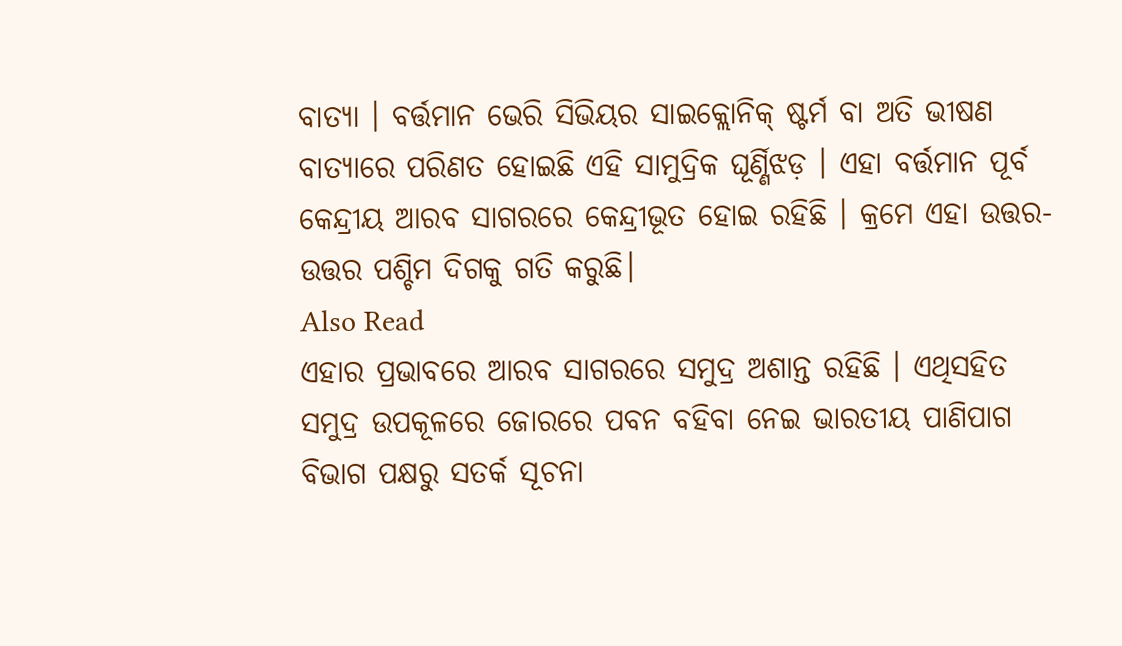ବାତ୍ୟା । ବର୍ତ୍ତମାନ ଭେରି ସିଭିୟର ସାଇକ୍ଲୋନିକ୍ ଷ୍ଟର୍ମ ବା ଅତି ଭୀଷଣ ବାତ୍ୟାରେ ପରିଣତ ହୋଇଛି ଏହି ସାମୁଦ୍ରିକ ଘୂର୍ଣ୍ଣିଝଡ଼ । ଏହା ବର୍ତ୍ତମାନ ପୂର୍ବ କେନ୍ଦ୍ରୀୟ ଆରବ ସାଗରରେ କେନ୍ଦ୍ରୀଭୂତ ହୋଇ ରହିଛି । କ୍ରମେ ଏହା ଉତ୍ତର-ଉତ୍ତର ପଶ୍ଚିମ ଦିଗକୁ ଗତି କରୁଛି।
Also Read
ଏହାର ପ୍ରଭାବରେ ଆରବ ସାଗରରେ ସମୁଦ୍ର ଅଶାନ୍ତ ରହିଛି । ଏଥିସହିତ ସମୁଦ୍ର ଉପକୂଳରେ ଜୋରରେ ପବନ ବହିବା ନେଇ ଭାରତୀୟ ପାଣିପାଗ ବିଭାଗ ପକ୍ଷରୁ ସତର୍କ ସୂଚନା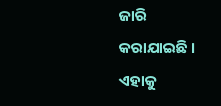ଜାରି କରାଯାଇଛି । ଏହାକୁ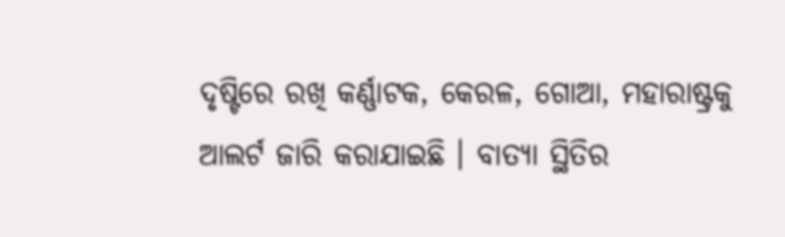ଦୃଷ୍ଟିରେ ରଖି କର୍ଣ୍ଣାଟକ, କେରଳ, ଗୋଆ, ମହାରାଷ୍ଟ୍ରକୁ ଆଲର୍ଟ ଜାରି କରାଯାଇଛି । ବାତ୍ୟା ସ୍ଥିତିର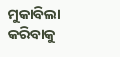ମୁକାବିଲା କରିବାକୁ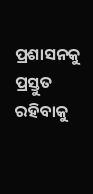ପ୍ରଶାସନକୁ ପ୍ରସ୍ତୁତ ରହିବାକୁ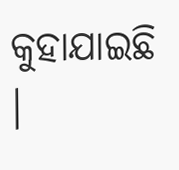କୁହାଯାଇଛି ।